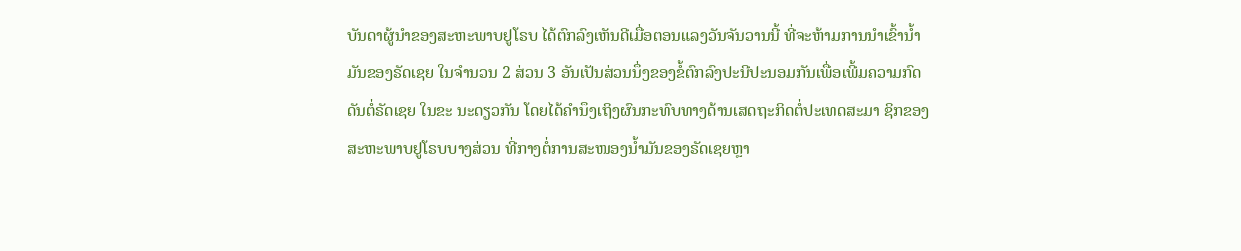ບັນດາຜູ້ນຳຂອງສະຫະພາບຢູໂຣບ ໄດ້ຕົກລົງເຫັນດີເມື່ອຕອນແລງວັນຈັນວານນີ້ ທີ່ຈະຫ້າມການນຳເຂົ້ານ້ຳມັນຂອງຣັດເຊຍ ໃນຈຳນວນ 2 ສ່ວນ 3 ອັນເປັນສ່ວນນຶ່ງຂອງຂໍ້ຕົກລົງປະນີປະນອມກັນເພື່ອເພີ້ມຄວາມກົດດັນຕໍ່ຣັດເຊຍ ໃນຂະ ນະດຽວກັນ ໂດຍໄດ້ຄຳນຶງເຖິງຜົນກະທົບທາງດ້ານເສດຖະກິດຕໍ່ປະເທດສະມາ ຊິກຂອງສະຫະພາບຢູໂຣບບາງສ່ວນ ທີ່ກາງຕໍ່ການສະໜອງນ້ຳມັນຂອງຣັດເຊຍຫຼາ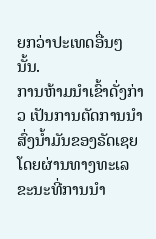ຍກວ່າປະເທດອື່ນໆນັ້ນ.
ການຫ້າມນຳເຂົ້າດັ່ງກ່າວ ເປັນການຕັດການນຳສົ່ງນ້ຳມັນຂອງຣັດເຊຍໂດຍຜ່ານທາງທະເລ ຂະນະທີ່ການນຳ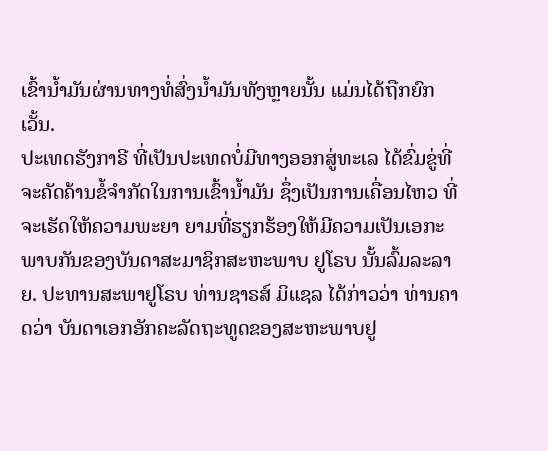ເຂົ້ານ້ຳມັນຜ່ານທາງທໍ່ສົ່ງນ້ຳມັນທັງຫຼາຍນັ້ນ ແມ່ນໄດ້ຖືກຍົກເວັ້ນ.
ປະເທດຮັງກາຣີ ທີ່ເປັນປະເທດບໍ່ມີທາງອອກສູ່ທະເລ ໄດ້ຂົ່ມຂູ່ທີ່ຈະຄັດຄ້ານຂໍ້ຈຳກັດໃນການເຂົ້ານ້ຳມັນ ຊຶ່ງເປັນການເຄື່ອນໄຫວ ທີ່ຈະເຮັດໃຫ້ຄວາມພະຍາ ຍາມທີ່ຮຽກຮ້ອງໃຫ້ມີຄວາມເປັນເອກະພາບກັນຂອງບັນດາສະມາຊິກສະຫະພາບ ຢູໂຣບ ນັ້ນລົ້ມລະລາຍ. ປະທານສະພາຢູໂຣບ ທ່ານຊາຣສ໌ ມິແຊລ ໄດ້ກ່າວວ່າ ທ່ານຄາດວ່າ ບັນດາເອກອັກຄະລັດຖະທູດຂອງສະຫະພາບຢູ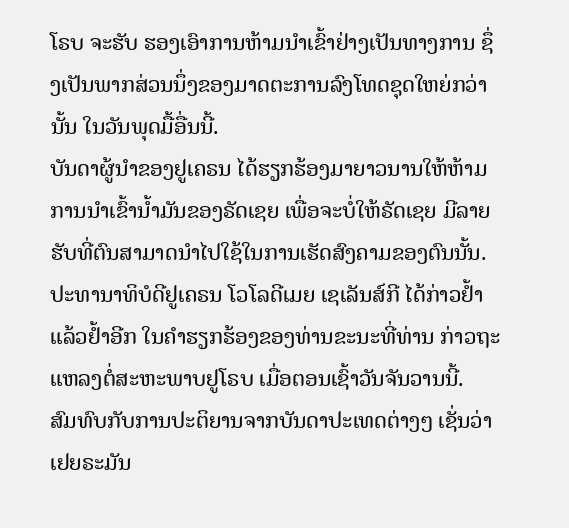ໂຣບ ຈະຮັບ ຮອງເອົາການຫ້າມນຳເຂົ້າຢ່າງເປັນທາງການ ຊຶ່ງເປັນພາກສ່ວນນຶ່ງຂອງມາດຕະການລົງໂທດຊຸດໃຫຍ່ກວ່ານັ້ນ ໃນວັນພຸດມື້ອື່ນນີ້.
ບັນດາຜູ້ນຳຂອງຢູເຄຣນ ໄດ້ຮຽກຮ້ອງມາຍາວນານໃຫ້ຫ້າມການນຳເຂົ້ານ້ຳມັນຂອງຣັດເຊຍ ເພື່ອຈະບໍ່ໃຫ້ຣັດເຊຍ ມີລາຍຮັບທີ່ຕົນສາມາດນຳໄປໃຊ້ໃນການເຮັດສົງຄາມຂອງຕົນນັ້ນ. ປະທານາທິບໍດີຢູເຄຣນ ໂວໂລດີເມຍ ເຊເລັນສ໌ກີ ໄດ້ກ່າວຢ້ຳແລ້ວຢ້ຳອີກ ໃນຄຳຮຽກຮ້ອງຂອງທ່ານຂະນະທີ່ທ່ານ ກ່າວຖະແຫລງຕໍ່ສະຫະພາບຢູໂຣບ ເມື່ອຕອນເຊົ້າວັນຈັນວານນີ້.
ສົມທົບກັບການປະຕິຍານຈາກບັນດາປະເທດຕ່າງໆ ເຊັ່ນວ່າ ເຢຍຣະມັນ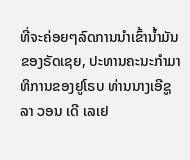ທີ່ຈະຄ່ອຍໆລົດການນຳເຂົ້ານ້ຳມັນຂອງຣັດເຊຍ, ປະທານຄະນະກຳມາທິການຂອງຢູໂຣບ ທ່ານນາງເອີຊູລາ ວອນ ເດີ ເລເຢ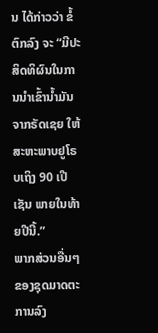ນ ໄດ້ກ່າວວ່າ ຂໍ້ຕົກລົງ ຈະ “ມີປະສິດທິຜົນໃນການນຳເຂົ້ານ້ຳມັນຈາກຣັດເຊຍ ໃຫ້ສະຫະພາບຢູໂຣບເຖິງ 90 ເປີ ເຊັນ ພາຍໃນທ້າຍປີນີ້.”
ພາກສ່ວນອື່ນໆຂອງຊຸດມາດຕະການລົງ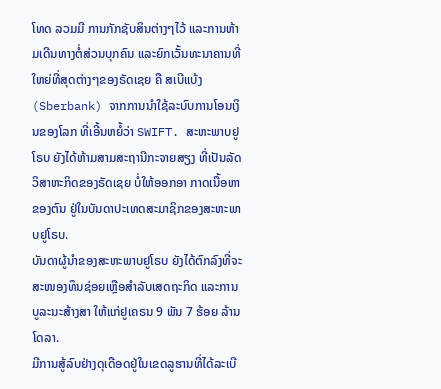ໂທດ ລວມມີ ການກັກຊັບສິນຕ່າງໆໄວ້ ແລະການຫ້າມເດີນທາງຕໍ່ສ່ວນບຸກຄົນ ແລະຍົກເວັ້ນທະນາຄານທີ່ໃຫຍ່ທີ່ສຸດຕ່າງໆຂອງຣັດເຊຍ ຄື ສເບີແບ້ງ (Sberbank) ຈາກການນຳໃຊ້ລະບົບການໂອນເງິນຂອງໂລກ ທີ່ເອີ້ນຫຍໍ້ວ່າ SWIFT. ສະຫະພາບຢູໂຣບ ຍັງໄດ້ຫ້າມສາມສະຖານີກະຈາຍສຽງ ທີ່ເປັນລັດວິສາຫະກິດຂອງຣັດເຊຍ ບໍ່ໃຫ້ອອກອາ ກາດເນື້ອຫາຂອງຕົນ ຢູ່ໃນບັນດາປະເທດສະມາຊິກຂອງສະຫະພາບຢູໂຣບ.
ບັນດາຜູ້ນຳຂອງສະຫະພາບຢູໂຣບ ຍັງໄດ້ຕົກລົງທີ່ຈະສະໜອງທຶນຊ່ອຍເຫຼືອສຳລັບເສດຖະກິດ ແລະການບູລະນະສ້າງສາ ໃຫ້ແກ່ຢູເຄຣນ 9 ພັນ 7 ຮ້ອຍ ລ້ານໂດລາ.
ມີການສູ້ລົບຢ່າງດຸເດືອດຢູ່ໃນເຂດລູຮານທີ່ໄດ້ລະເບີ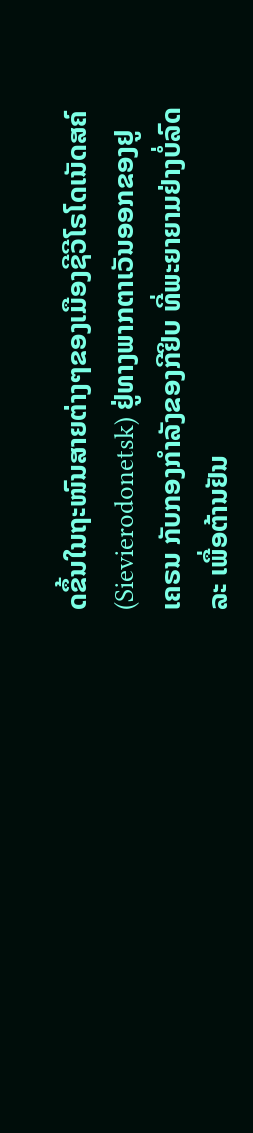ດຂຶ້ນໃນຖະໜົນສາຍຕ່າງໆຂອງເມືອງຊີວີໂຣໂດເນັດສຄ໌ (Sievierodonetsk) ຢູ່ທາງພາກຕາເວັນອອກຂອງຢູເຄຣນ ກັບກອງກຳລັງຂອງກີຢິບ ທີ່ພະຍາຍາມຢ່າງບໍ່ລົດລະ ເພື່ອຕ້ານຢັນ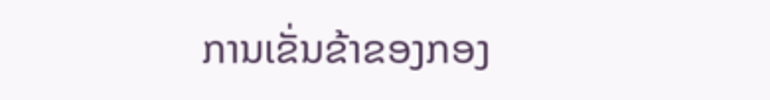ການເຂັ່ນຂ້າຂອງກອງ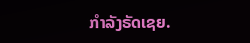ກຳລັງຣັດເຊຍ.